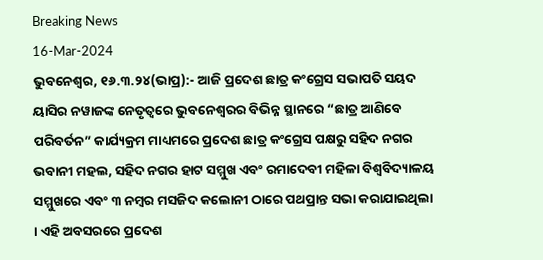Breaking News
16-Mar-2024
ଭୁବନେଶ୍ୱର, ୧୬.୩.୨୪(ଭାପ୍ର):- ଆଜି ପ୍ରଦେଶ ଛାତ୍ର କଂଗ୍ରେସ ସଭାପତି ସୟଦ ୟାସିର ନୱାଜଙ୍କ ନେତୃତ୍ୱରେ ଭୁବନେଶ୍ୱରର ବିଭିନ୍ନ ସ୍ଥାନରେ “ଛାତ୍ର ଆଣିବେ ପରିବର୍ତନ” କାର୍ଯ୍ୟକ୍ରମ ମାଧ୍ୟମରେ ପ୍ରଦେଶ ଛାତ୍ର କଂଗ୍ରେସ ପକ୍ଷରୁ ସହିଦ ନଗର ଭବାନୀ ମହଲ, ସହିଦ ନଗର ହାଟ ସମ୍ମୁଖ ଏବଂ ରମାଦେବୀ ମହିଳା ବିଶ୍ୱବିଦ୍ୟାଳୟ ସମ୍ମୁଖରେ ଏବଂ ୩ ନମ୍ବର ମସଜିଦ କଲୋନୀ ଠାରେ ପଥପ୍ରାନ୍ତ ସଭା କରାଯାଇଥିଲା । ଏହି ଅବସରରେ ପ୍ରଦେଶ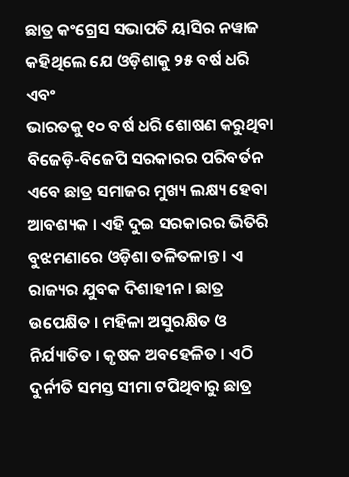ଛାତ୍ର କଂଗ୍ରେସ ସଭାପତି ୟାସିର ନୱାଜ କହିଥିଲେ ଯେ ଓଡ଼ିଶାକୁ ୨୫ ବର୍ଷ ଧରି ଏବଂ
ଭାରତକୁ ୧୦ ବର୍ଷ ଧରି ଶୋଷଣ କରୁଥିବା ବିଜେଡ଼ି-ବିଜେପି ସରକାରର ପରିବର୍ତନ ଏବେ ଛାତ୍ର ସମାଜର ମୁଖ୍ୟ ଲକ୍ଷ୍ୟ ହେବା ଆବଶ୍ୟକ । ଏହି ଦୁଇ ସରକାରର ଭିତିରି ବୁଝମଣାରେ ଓଡ଼ିଶା ତଳିତଳାନ୍ତ । ଏ ରାଜ୍ୟର ଯୁବକ ଦିଶାହୀନ । ଛାତ୍ର ଉପେକ୍ଷିତ । ମହିଳା ଅସୁରକ୍ଷିତ ଓ ନିର୍ଯ୍ୟାତିତ । କୃଷକ ଅବହେଳିତ । ଏଠି ଦୁର୍ନୀତି ସମସ୍ତ ସୀମା ଟପିଥିବାରୁ ଛାତ୍ର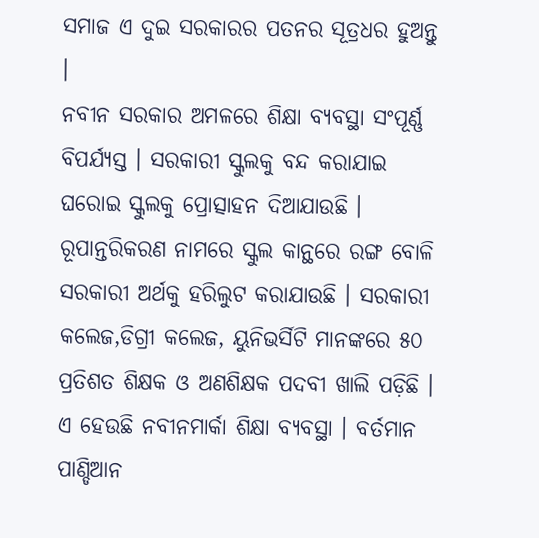ସମାଜ ଏ ଦୁଇ ସରକାରର ପତନର ସୂତ୍ରଧର ହୁଅନ୍ତୁ ।
ନବୀନ ସରକାର ଅମଳରେ ଶିକ୍ଷା ବ୍ୟବସ୍ଥା ସଂପୂର୍ଣ୍ଣ ବିପର୍ଯ୍ୟସ୍ତ । ସରକାରୀ ସ୍କୁଲକୁ ବନ୍ଦ କରାଯାଇ ଘରୋଇ ସ୍କୁଲକୁ ପ୍ରୋତ୍ସାହନ ଦିଆଯାଉଛି । ରୂପାନ୍ତରିକରଣ ନାମରେ ସ୍କୁଲ କାନ୍ଥରେ ରଙ୍ଗ ବୋଳି ସରକାରୀ ଅର୍ଥକୁ ହରିଲୁଟ କରାଯାଉଛି । ସରକାରୀ କଲେଜ,ଡିଗ୍ରୀ କଲେଜ, ୟୁନିଭର୍ସିଟି ମାନଙ୍କରେ ୫୦ ପ୍ରତିଶତ ଶିକ୍ଷକ ଓ ଅଣଶିକ୍ଷକ ପଦବୀ ଖାଲି ପଡ଼ିଛି । ଏ ହେଉଛି ନବୀନମାର୍କା ଶିକ୍ଷା ବ୍ୟବସ୍ଥା । ବର୍ତମାନ ପାଣ୍ଡିଆନ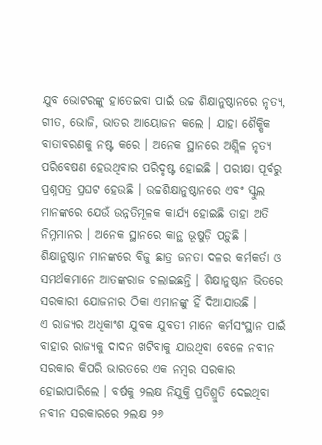ଯୁବ ଭୋଟରଙ୍କୁ ହାତେଇବା ପାଇଁ ଉଚ୍ଚ ଶିକ୍ଷାନୁଷ୍ଠାନରେ ନୃତ୍ୟ, ଗୀତ, ଭୋଜି, ଭାତର ଆୟୋଜନ କଲେ । ଯାହା ଶୈକ୍ଷିକ ବାତାବରଣକୁ ନଷ୍ଟ କରେ । ଅନେକ ସ୍ଥାନରେ ଅଶ୍ଲିଳ ନୃତ୍ୟ ପରିବେଷଣ ହେଉଥିବାର ପରିଦୃଷ୍ଟ ହୋଇଛି । ପରୀକ୍ଷା ପୂର୍ବରୁ ପ୍ରଶ୍ନପତ୍ର ପ୍ରଘଟ ହେଉଛି । ଉଚ୍ଚଶିକ୍ଷାନୁଷ୍ଠାନରେ ଏବଂ ସ୍କୁଲ ମାନଙ୍କରେ ଯେଉଁ ଉନ୍ନତିମୂଳକ କାର୍ଯ୍ୟ ହୋଇଛି ତାହା ଅତି ନିମ୍ନମାନର । ଅନେକ ସ୍ଥାନରେ କାନ୍ଥ ଭୂଷୁଡ଼ି ପଡ଼ୁଛି । ଶିକ୍ଷାନୁଷ୍ଠାନ ମାନଙ୍କରେ ବିଜୁ ଛାତ୍ର ଜନତା ଦଳର କର୍ମକର୍ତା ଓ ସମର୍ଥକମାନେ ଆତଙ୍କରାଜ ଚଲାଇଛନ୍ତି । ଶିକ୍ଷାନୁଷ୍ଠାନ ଭିତରେ ସରକାରୀ ଯୋଜନାର ଠିକା ଏମାନଙ୍କୁ ହିଁ ଦିଆଯାଉଛି ।
ଏ ରାଜ୍ୟର ଅଧିକାଂଶ ଯୁବକ ଯୁବତୀ ମାନେ କର୍ମସଂସ୍ଥାନ ପାଇଁ ବାହାର ରାଜ୍ୟକୁ ଦାଦନ ଖଟିବାକୁ ଯାଉଥିବା ବେଳେ ନବୀନ ସରକାର କିପରି ଭାରତରେ ଏକ ନମ୍ବର ସରକାର ହୋଇାପାରିଲେ । ବର୍ଷକୁ ୨ଲକ୍ଷ ନିଯୁକ୍ତି ପ୍ରତିଶ୍ରୁତି ଦେଇଥିବା ନବୀନ ସରକାରରେ ୨ଲକ୍ଷ ୨୬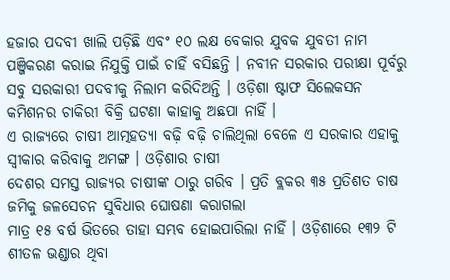ହଜାର ପଦବୀ ଖାଲି ପଡ଼ିଛି ଏବଂ ୧୦ ଲକ୍ଷ ବେକାର ଯୁବକ ଯୁବତୀ ନାମ ପଞ୍ଜିକରଣ କରାଇ ନିଯୁକ୍ତି ପାଇଁ ଚାହିଁ ବସିଛନ୍ତି । ନବୀନ ସରକାର ପରୀକ୍ଷା ପୂର୍ବରୁ ସବୁ ସରକାରୀ ପଦବୀକୁ ନିଲାମ କରିଦିଅନ୍ତି । ଓଡ଼ିଶା ଷ୍ଟାଫ ସିଲେକସନ କମିଶନର ଚାକିରୀ ବିକ୍ରି ଘଟଣା କାହାକୁ ଅଛପା ନାହିଁ ।
ଏ ରାଜ୍ୟରେ ଚାଷୀ ଆତ୍ମହତ୍ୟା ବଢ଼ି ବଢ଼ି ଚାଲିଥିଲା ବେଳେ ଏ ସରକାର ଏହାକୁ ସ୍ୱୀକାର କରିବାକୁ ଅମଙ୍ଗ । ଓଡ଼ିଶାର ଚାଷୀ
ଦେଶର ସମସ୍ତ ରାଜ୍ୟର ଚାଷୀଙ୍କ ଠାରୁ ଗରିବ । ପ୍ରତି ବ୍ଲକର ୩୫ ପ୍ରତିଶତ ଚାଷ ଜମିକୁ ଜଳସେଚନ ସୁବିଧାର ଘୋଷଣା କରାଗଲା
ମାତ୍ର ୧୫ ବର୍ଷ ଭିତରେ ତାହା ସମ୍ଭବ ହୋଇପାରିଲା ନାହିଁ । ଓଡ଼ିଶାରେ ୧୩୨ ଟି ଶୀତଳ ଭଣ୍ଡାର ଥିବା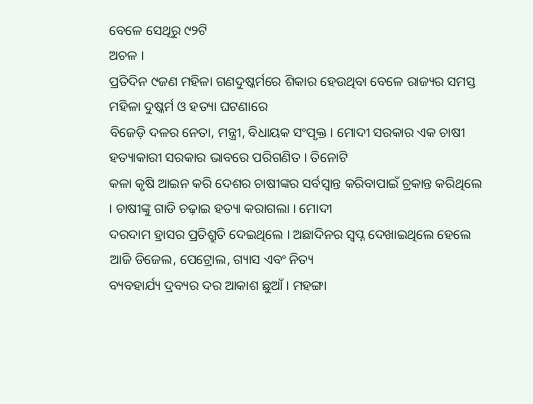ବେଳେ ସେଥିରୁ ୯୨ଟି
ଅଚଳ ।
ପ୍ରତିଦିନ ୯ଜଣ ମହିଳା ଗଣଦୁଷ୍କର୍ମରେ ଶିକାର ହେଉଥିବା ବେଳେ ରାଜ୍ୟର ସମସ୍ତ ମହିଳା ଦୁଷ୍କର୍ମ ଓ ହତ୍ୟା ଘଟଣାରେ
ବିଜେଡ଼ି ଦଳର ନେତା, ମନ୍ତ୍ରୀ, ବିଧାୟକ ସଂପୃକ୍ତ । ମୋଦୀ ସରକାର ଏକ ଚାଷୀ ହତ୍ୟାକାରୀ ସରକାର ଭାବରେ ପରିଗଣିତ । ତିନୋଟି
କଳା କୃଷି ଆଇନ କରି ଦେଶର ଚାଷୀଙ୍କର ସର୍ବସ୍ୱାନ୍ତ କରିବାପାଇଁ ଚ୍ରକାନ୍ତ କରିଥିଲେ । ଚାଷୀଙ୍କୁ ଗାଡି ଚଢ଼ାଇ ହତ୍ୟା କରାଗଲା । ମୋଦୀ
ଦରଦାମ ହ୍ରାସର ପ୍ରତିଶ୍ରୁତି ଦେଇଥିଲେ । ଅଛାଦିନର ସ୍ୱପ୍ନ ଦେଖାଇଥିଲେ ହେଲେ ଆଜି ଡିଜେଲ, ପେଟ୍ରୋଲ, ଗ୍ୟାସ ଏବଂ ନିତ୍ୟ
ବ୍ୟବହାର୍ଯ୍ୟ ଦ୍ରବ୍ୟର ଦର ଆକାଶ ଛୁଆଁ । ମହଙ୍ଗା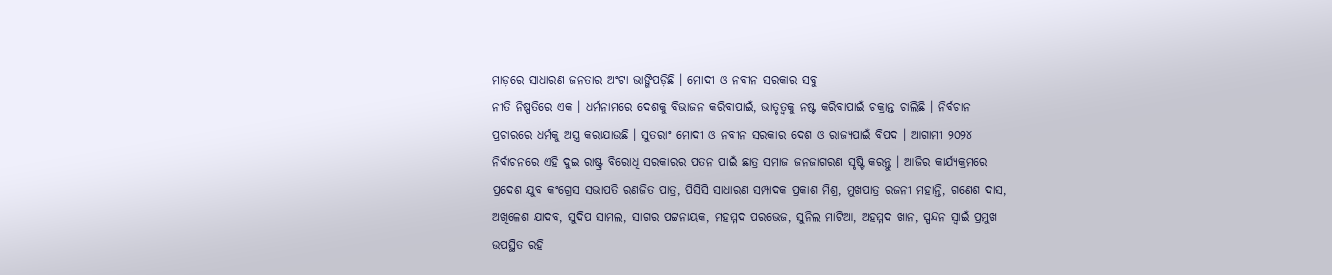ମାଡ଼ରେ ସାଧାରଣ ଜନତାର ଅଂଟା ଭାଙ୍ଗିପଡ଼ିଛି । ମୋଦୀ ଓ ନବୀନ ସରକାର ସବୁ
ନୀତି ନିଷ୍ପତିରେ ଏକ । ଧର୍ମନାମରେ ଦେଶକୁ ବିଭାଜନ କରିବାପାଇଁ, ଭାତୃତ୍ୱକୁ ନଷ୍ଟ କରିବାପାଇଁ ଚକ୍ରାନ୍ତ ଚାଲିଛି । ନିର୍ବଚାନ
ପ୍ରଚାରରେ ଧର୍ମକୁ ଅସ୍ତ୍ର କରାଯାଉଛି । ସୁତରାଂ ମୋଦୀ ଓ ନବୀନ ସରକାର ଦେଶ ଓ ରାଜ୍ୟପାଇଁ ବିପଦ । ଆଗାମୀ ୨୦୨୪
ନିର୍ବାଚନରେ ଏହି ଦୁଇ ରାଷ୍ଟ୍ର ବିରୋଧି ସରକାରର ପତନ ପାଇଁ ଛାତ୍ର ସମାଜ ଜନଜାଗରଣ ସୃଷ୍ଟି କରନ୍ତୁ । ଆଜିର କାର୍ଯ୍ୟକ୍ରମରେ
ପ୍ରଦେଶ ଯୁବ କଂଗ୍ରେସ ସଭାପତି ରଣଜିତ ପାତ୍ର, ପିସିସି ସାଧାରଣ ସମ୍ପାଦକ ପ୍ରକାଶ ମିଶ୍ର, ମୁଖପାତ୍ର ରଜନୀ ମହାନ୍ତି, ଗଣେଶ ଦାସ,
ଅଖିଳେଶ ଯାଦବ, ସୁଦିପ ସାମଲ, ସାଗର ପଟ୍ଟନାୟକ, ମହମ୍ମଦ ପରଭେଜ, ସୁନିଲ ମାଟିଆ, ଅହମ୍ମଦ ଖାନ, ସ୍ପନ୍ଦନ ସ୍ୱାଇଁ ପ୍ରମୁଖ
ଉପସ୍ଥିତ ରହି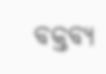ବକ୍ତବ୍ୟ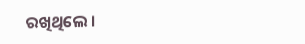ରଖିଥିଲେ ।